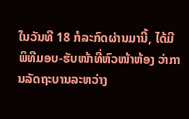ໃນວັນທີ 18 ກໍລະກົດຜ່ານມານີ້, ໄດ້ມີພິທີມອບ-ຮັບໜ້າທີ່ຫົວໜ້າຫ້ອງ ວ່າການລັດຖະບານລະຫວ່າງ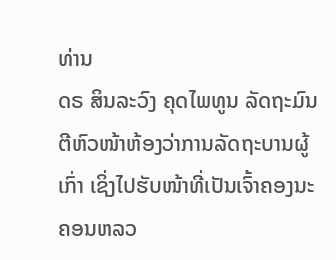ທ່ານ
ດຣ ສິນລະວົງ ຄຸດໄພທູນ ລັດຖະມົນຕີຫົວໜ້າຫ້ອງວ່າການລັດຖະບານຜູ້ເກົ່າ ເຊິ່ງໄປຮັບໜ້າທີ່ເປັນເຈົ້າຄອງນະຄອນຫລວ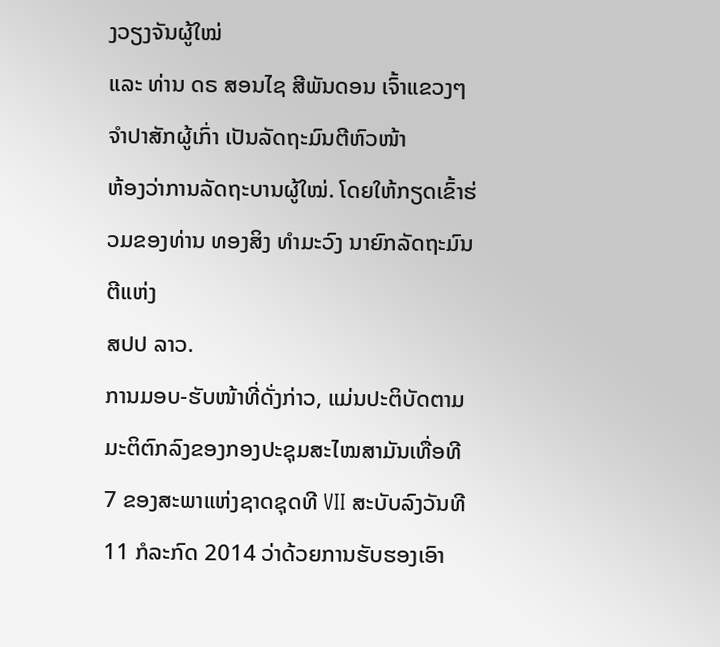ງວຽງຈັນຜູ້ໃໝ່
ແລະ ທ່ານ ດຣ ສອນໄຊ ສີພັນດອນ ເຈົ້າແຂວງໆຈຳປາສັກຜູ້ເກົ່າ ເປັນລັດຖະມົນຕີຫົວໜ້າ
ຫ້ອງວ່າການລັດຖະບານຜູ້ໃໝ່. ໂດຍໃຫ້ກຽດເຂົ້າຮ່ວມຂອງທ່ານ ທອງສິງ ທຳມະວົງ ນາຍົກລັດຖະມົນຕີແຫ່ງ
ສປປ ລາວ.
ການມອບ-ຮັບໜ້າທີ່ດັ່ງກ່າວ, ແມ່ນປະຕິບັດຕາມມະຕິຕົກລົງຂອງກອງປະຊຸມສະໄໝສາມັນເທື່ອທີ
7 ຂອງສະພາແຫ່ງຊາດຊຸດທີ VII ສະບັບລົງວັນທີ 11 ກໍລະກົດ 2014 ວ່າດ້ວຍການຮັບຮອງເອົາ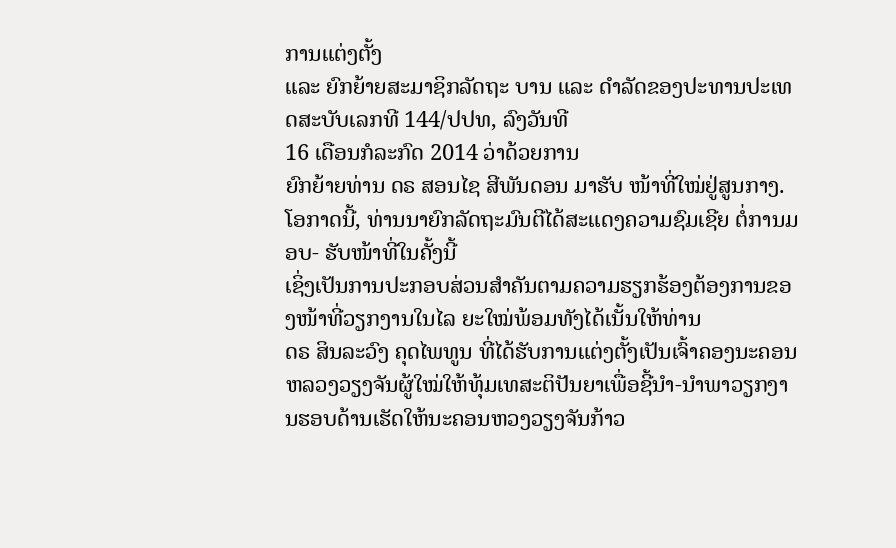ການແຕ່ງຕັ້ງ
ແລະ ຍົກຍ້າຍສະມາຊິກລັດຖະ ບານ ແລະ ດຳລັດຂອງປະທານປະເທດສະບັບເລກທີ 144/ປປທ, ລົງວັນທີ
16 ເດືອນກໍລະກົດ 2014 ວ່າດ້ວຍການ
ຍົກຍ້າຍທ່ານ ດຣ ສອນໄຊ ສີພັນດອນ ມາຮັບ ໜ້າທີ່ໃໝ່ຢູ່ສູນກາງ.
ໂອກາດນີ້, ທ່ານນາຍົກລັດຖະມົນຕີໄດ້ສະແດງຄວາມຊົມເຊີຍ ຕໍ່ການມອບ- ຮັບໜ້າທີ່ໃນຄັ້ງນີ້
ເຊິ່ງເປັນການປະກອບສ່ວນສຳຄັນຕາມຄວາມຮຽກຮ້ອງຕ້ອງການຂອງໜ້າທີ່ວຽກງານໃນໄລ ຍະໃໝ່ພ້ອມທັງໄດ້ເນັ້ນໃຫ້ທ່ານ
ດຣ ສິນລະວົງ ຄຸດໄພທູນ ທີ່ໄດ້ຮັບການແຕ່ງຕັ້ງເປັນເຈົ້າຄອງນະຄອນຫລວງວຽງຈັນຜູ້ໃໝ່ໃຫ້ທຸ້ມເທສະຕິປັນຍາເພື່ອຊີ້ນຳ-ນຳພາວຽກງານຮອບດ້ານເຮັດໃຫ້ນະຄອນຫວງວຽງຈັນກ້າວ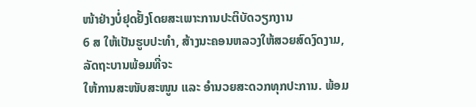ໜ້າຢ່າງບໍ່ຢຸດຢັ້ງໂດຍສະເພາະການປະຕິບັດວຽກງານ
6 ສ ໃຫ້ເປັນຮູບປະທຳ, ສ້າງນະຄອນຫລວງໃຫ້ສວຍສົດງົດງາມ, ລັດຖະບານພ້ອມທີ່ຈະ
ໃຫ້ການສະໜັບສະໜູນ ແລະ ອຳນວຍສະດວກທຸກປະການ. ພ້ອມ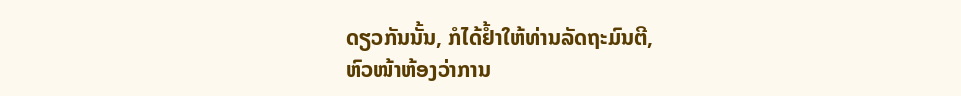ດຽວກັນນັ້ນ, ກໍໄດ້ຢ້ຳໃຫ້ທ່ານລັດຖະມົນຕີ,
ຫົວໜ້າຫ້ອງວ່າການ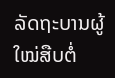ລັດຖະບານຜູ້ໃໝ່ສືບຕໍ່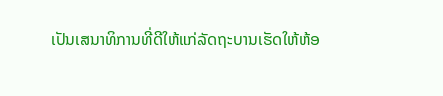ເປັນເສນາທິການທີ່ດີໃຫ້ແກ່ລັດຖະບານເຮັດໃຫ້ຫ້ອ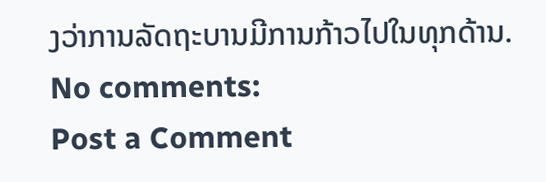ງວ່າການລັດຖະບານມີການກ້າວໄປໃນທຸກດ້ານ.
No comments:
Post a Comment